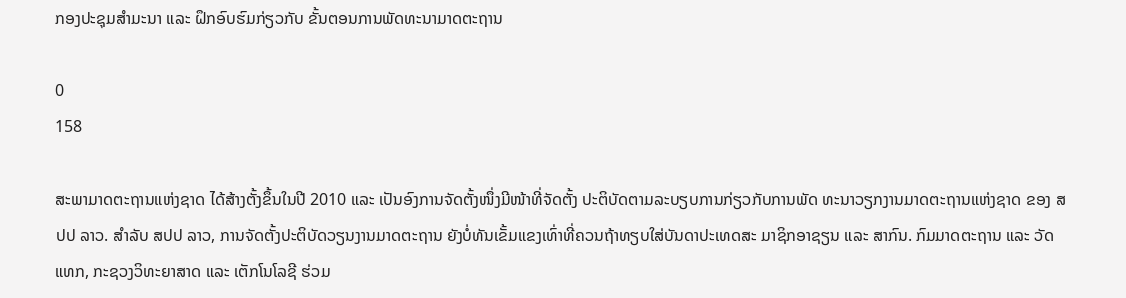ກອງປະຊຸມສຳມະນາ ແລະ ຝຶກອົບຮົມກ່ຽວກັບ ຂັ້ນຕອນການພັດທະນາມາດຕະຖານ

0
158

ສະພາມາດຕະຖານແຫ່ງຊາດ ໄດ້ສ້າງຕັ້ງຂຶ້ນໃນປີ 2010 ແລະ ເປັນອົງການຈັດຕັ້ງໜຶ່ງມີໜ້າທີ່ຈັດຕັ້ງ ປະຕິບັດຕາມລະບຽບການກ່ຽວກັບການພັດ ທະນາວຽກງານມາດຕະຖານແຫ່ງຊາດ ຂອງ ສປປ ລາວ. ສຳລັບ ສປປ ລາວ, ການຈັດຕັ້ງປະຕິບັດວຽນງານມາດຕະຖານ ຍັງບໍ່ທັນເຂັ້ມແຂງເທົ່າທີ່ຄວນຖ້າທຽບໃສ່ບັນດາປະເທດສະ ມາຊິກອາຊຽນ ແລະ ສາກົນ. ກົມມາດຕະຖານ ແລະ ວັດແທກ, ກະຊວງວິທະຍາສາດ ແລະ ເຕັກໂນໂລຊີ ຮ່ວມ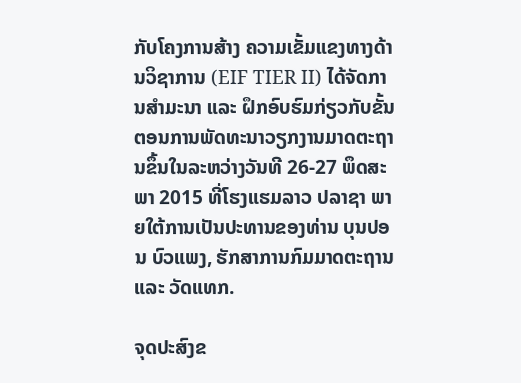ກັບໂຄງການສ້າງ ຄວາມເຂັ້ມແຂງທາງດ້ານວິຊາການ (EIF TIER II) ໄດ້ຈັດການສຳມະນາ ແລະ ຝຶກອົບຮົມກ່ຽວກັບຂັ້ນ ຕອນການພັດທະນາວຽກງານມາດຕະຖານຂຶ້ນໃນລະຫວ່າງວັນທີ 26-27 ພຶດສະພາ 2015 ທີ່ໂຮງແຮມລາວ ປລາຊາ ພາຍໃຕ້ການເປັນປະທານຂອງທ່ານ ບຸນປອນ ບົວແພງ, ຮັກສາການກົມມາດຕະຖານ ແລະ ວັດແທກ.

ຈຸດປະສົງຂ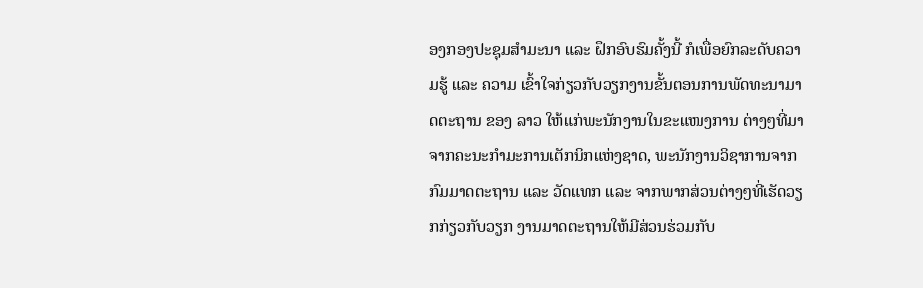ອງກອງປະຊຸມສຳມະນາ ແລະ ຝຶກອົບຮົມຄັ້ງນີ້ ກໍເພື່ອຍົກລະດັບຄວາມຮູ້ ແລະ ຄວາມ ເຂົ້າໃຈກ່ຽວກັບວຽກງານຂັ້ນຕອນການພັດທະນາມາດຕະຖານ ຂອງ ລາວ ໃຫ້ແກ່ພະນັກງານໃນຂະແໜງການ ຕ່າງໆທີ່ມາຈາກຄະນະກໍາມະການເຕັກນິກແຫ່ງຊາດ, ພະນັກງານວິຊາການຈາກກົມມາດຕະຖານ ແລະ ວັດແທກ ແລະ ຈາກພາກສ່ວນຕ່າງໆທີ່ເຮັດວຽກກ່ຽວກັບວຽກ ງານມາດຕະຖານໃຫ້ມີສ່ວນຮ່ວມກັບ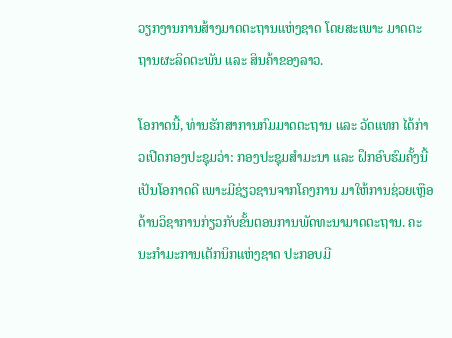ວຽກງານການສ້າງມາດຕະຖານແຫ່ງຊາດ ໂດຍສະເພາະ ມາດຕະຖານຜະລິດຕະພັນ ແລະ ສິນຄ້າຂອງລາວ.

ໂອກາດນີ້, ທ່ານຮັກສາການກົມມາດຕະຖານ ແລະ ວັດແທກ ໄດ້ກ່າວເປີດກອງປະຊຸມວ່າ: ກອງປະຊຸມສຳມະນາ ແລະ ຝຶກອົບຮົມຄັ້ງນີ້ ເປັນໂອກາດດີ ເພາະມີຊ່ຽວຊານຈາກໂຄງການ ມາໃຫ້ການຊ່ວຍເຫຼືອດ້ານວິຊາການກ່ຽວກັບຂັ້ນຕອນການພັດທະນາມາດຕະຖານ. ຄະນະກໍາມະການເຕັກນິກແຫ່ງຊາດ ປະກອບມີ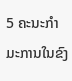5 ຄະນະກຳມະການໃນຂົງ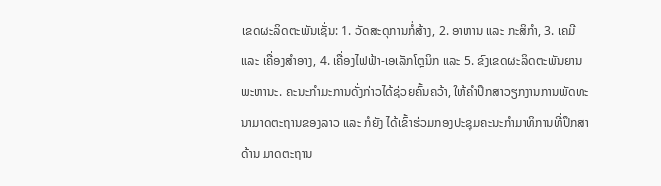ເຂດຜະລິດຕະພັນເຊັ່ນ: 1. ວັດສະດຸການກໍ່ສ້າງ, 2. ອາຫານ ແລະ ກະສິກຳ, 3. ເຄມີ ແລະ ເຄື່ອງສຳອາງ, 4. ເຄື່ອງໄຟຟ້າ-ເອເລັກໂຕຼນິກ ແລະ 5. ຂົງເຂດຜະລິດຕະພັນຍານພະຫານະ. ຄະນະກຳມະການດັ່ງກ່າວໄດ້ຊ່ວຍຄົ້ນຄວ້າ, ໃຫ້ຄຳປຶກສາວຽກງານການພັດທະນາມາດຕະຖານຂອງລາວ ແລະ ກໍຍັງ ໄດ້ເຂົ້າຮ່ວມກອງປະຊຸມຄະນະກຳມາທິການທີ່ປຶກສາດ້ານ ມາດຕະຖານ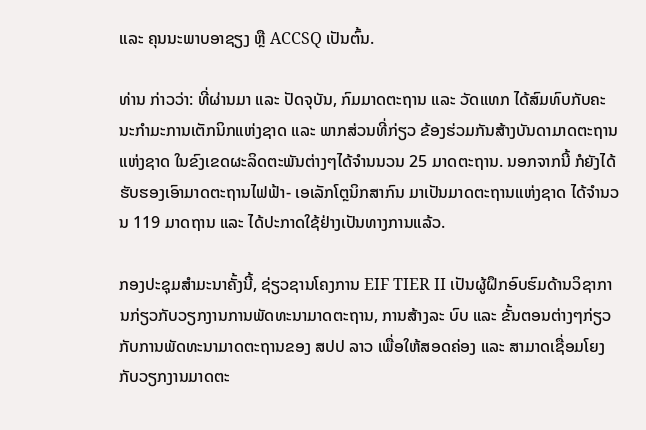ແລະ ຄຸນນະພາບອາຊຽງ ຫຼື ACCSQ ເປັນຕົ້ນ.

ທ່ານ ກ່າວວ່າ: ທີ່ຜ່ານມາ ແລະ ປັດຈຸບັນ, ກົມມາດຕະຖານ ແລະ ວັດແທກ ໄດ້ສົມທົບກັບຄະນະກຳມະການເຕັກນິກແຫ່ງຊາດ ແລະ ພາກສ່ວນທີ່ກ່ຽວ ຂ້ອງຮ່ວມກັນສ້າງບັນດາມາດຕະຖານແຫ່ງຊາດ ໃນຂົງເຂດຜະລິດຕະພັນຕ່າງໆໄດ້ຈຳນນວນ 25 ມາດຕະຖານ. ນອກຈາກນີ້ ກໍຍັງໄດ້ຮັບຮອງເອົາມາດຕະຖານໄຟຟ້າ- ເອເລັກໂຕຼນິກສາກົນ ມາເປັນມາດຕະຖານແຫ່ງຊາດ ໄດ້ຈຳນວນ 119 ມາດຖານ ແລະ ໄດ້ປະກາດໃຊ້ຢ່າງເປັນທາງການແລ້ວ.

ກອງປະຊຸມສຳມະນາຄັ້ງນີ້, ຊ່ຽວຊານໂຄງການ EIF TIER II ເປັນຜູ້ຝຶກອົບຮົມດ້ານວິຊາການກ່ຽວກັບວຽກງານການພັດທະນາມາດຕະຖານ, ການສ້າງລະ ບົບ ແລະ ຂັ້ນຕອນຕ່າງໆກ່ຽວກັບການພັດທະນາມາດຕະຖານຂອງ ສປປ ລາວ ເພື່ອໃຫ້ສອດຄ່ອງ ແລະ ສາມາດເຊື່ອມໂຍງກັບວຽກງານມາດຕະ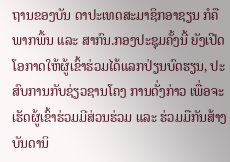ຖານຂອງບັນ ດາປະເທດສະມາຊິກອາຊຽນ ກໍຄືພາກພື້ນ ແລະ ສາກົນ.ກອງປະຊຸມຄັ້ງນີ້ ຍັງເປີດໂອກາດໃຫ້ຜູ້ເຂົ້າຮ່ວມໄດ້ແລກປ່ຽນບົດຮຽນ, ປະສົບການກັບຊ່ຽວຊານໂຄງ ການດັ່ງກ່າວ ເພື່ອຈະເຮັດຜູ້ເຂົ້າຮ່ວມມີສ່ວນຮ່ວມ ແລະ ຮ່ວມມືກັນສ້າງບັນດານິ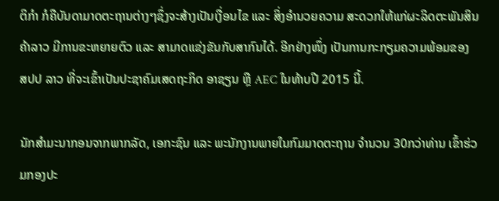ຕິກໍາ ກໍຄືບັນດາມາດຕະຖານຕ່າງໆຊຶ່ງຈະສ້າງເປັນເງື່ອນໄຂ ແລະ ສິ່ງອໍານວຍຄວາມ ສະດວກໃຫ້ແກ່ຜະລິດຕະພັນສິນຄ້າລາວ ມີການຂະຫຍາຍຕົວ ແລະ ສາມາດແຂ່ງຂັນກັບສາກົນໄດ້. ອີກຢ່າງໜຶ່ງ ເປັນການກະກຽມຄວາມພ້ອມຂອງ ສປປ ລາວ ທີ່ຈະເຂົ້າເປັນປະຊາຄົມເສດຖະກິດ ອາຊຽນ ຫຼື AEC ໃນທ້າບປີ 2015 ນີ້.

ນັກສໍາມະນາກອນຈາກພາກລັດ, ເອກະຊົນ ແລະ ພະນັກງານພາຍໃນກົມມາດຕະຖານ ຈຳນວນ 30ກວ່າທ່ານ ເຂົ້າຮ່ວມກອງປະ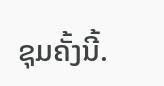ຊຸມຄັ້ງນີ້.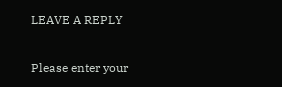LEAVE A REPLY

Please enter your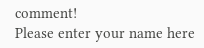comment!
Please enter your name here